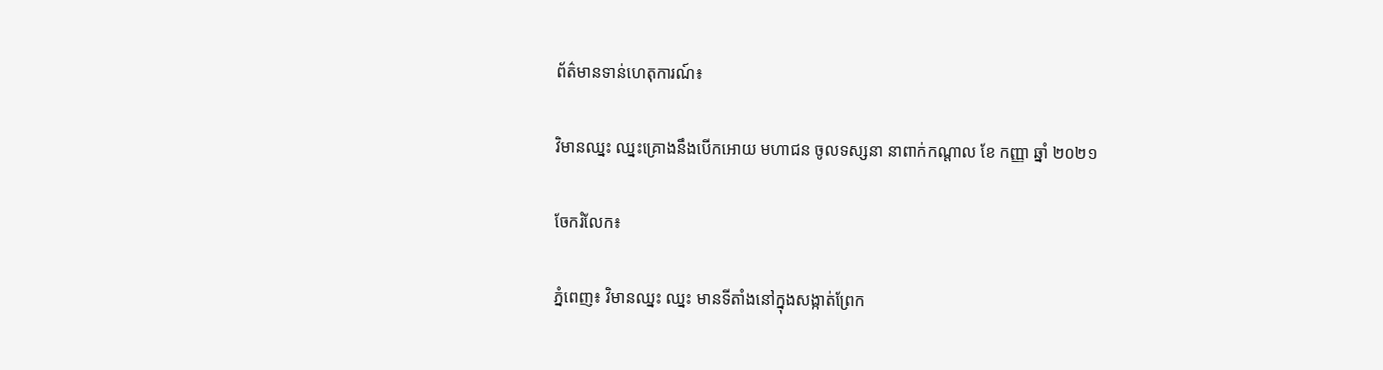ព័ត៌មានទាន់ហេតុការណ៍៖

វិមានឈ្នះ ឈ្នះគ្រោងនឹងបើកអោយ មហាជន ចូលទស្សនា នាពាក់កណ្តាល ខែ កញ្ញា ឆ្នាំ ២០២១

ចែករំលែក៖

ភ្នំពេញ៖ វិមានឈ្នះ ឈ្នះ មានទីតាំងនៅក្នុងសង្កាត់ព្រែក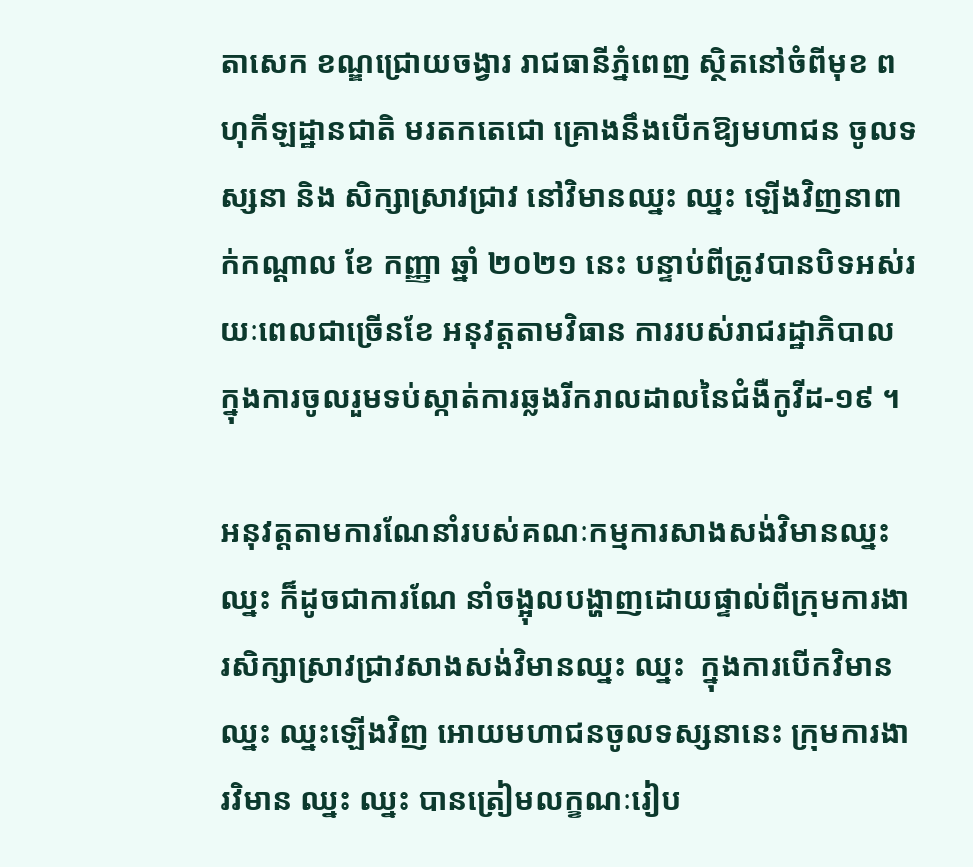តាសេក ខណ្ឌជ្រោយចង្វារ រាជធានីភ្នំពេញ ស្ថិតនៅចំពីមុខ ពហុកីឡដ្ឋានជាតិ មរតកតេជោ គ្រោងនឹងបើកឱ្យមហាជន ចូលទស្សនា និង សិក្សាស្រាវជ្រាវ នៅវិមានឈ្នះ ឈ្នះ ឡើងវិញនាពាក់កណ្តាល ខែ កញ្ញា ឆ្នាំ ២០២១ នេះ បន្ទាប់ពីត្រូវបានបិទអស់រយៈពេលជាច្រើនខែ អនុវត្តតាមវិធាន ការរបស់រាជរដ្ឋាភិបាល ក្នុងការចូលរួមទប់ស្កាត់ការឆ្លងរីករាលដាលនៃជំងឺកូវីដ-១៩ ។

អនុវត្តតាមការណែនាំរបស់គណៈកម្មការសាងសង់វិមានឈ្នះ ឈ្នះ ក៏ដូចជាការណែ នាំចង្អុលបង្ហាញដោយផ្ទាល់ពីក្រុមការងារសិក្សាស្រាវជ្រាវសាងសង់វិមានឈ្នះ ឈ្នះ  ក្នុងការបើកវិមានឈ្នះ ឈ្នះឡើងវិញ អោយមហាជនចូលទស្សនានេះ ក្រុមការងារវិមាន ឈ្នះ ឈ្នះ បានត្រៀមលក្ខណៈរៀប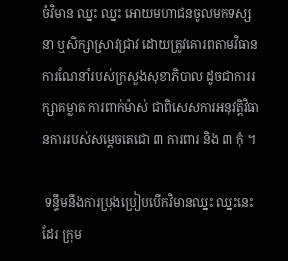ចំវិមាន ឈ្នះ ឈ្នះ អោយមហាជនចូលមកទស្សនា ឬសិក្សាស្រាវជ្រាវ ដោយត្រូវគោរពតាមវិធានការណែនាំរបស់ក្រសួងសុខាភិបាល ដូចជាការរក្សាគម្លាត ការពាក់ម៉ាស់ ជាពិសេសការអនុវត្តិវិធានការរបស់សម្តេចតេជោ ៣ ការពារ និង ៣ កុំ ។

 ទន្ទឹមនឹងការប្រុងប្រៀបបើកវិមានឈ្នះ ឈ្នះនេះដែរ ក្រុម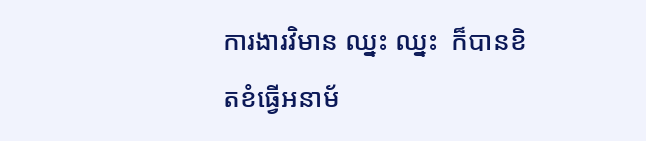ការងារវិមាន ឈ្នះ ឈ្នះ  ក៏បានខិតខំធ្វើអនាម័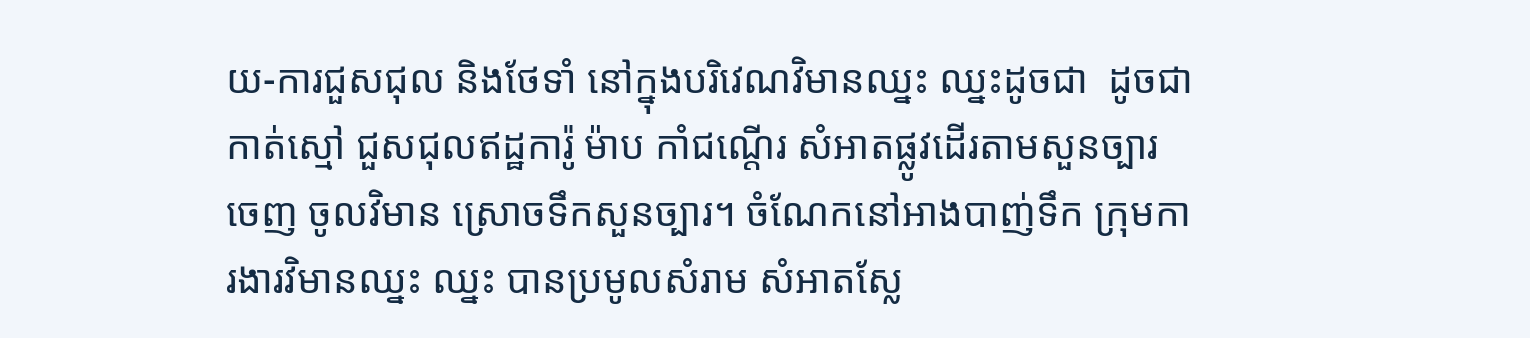យ-ការជួសជុល និងថែទាំ នៅក្នុងបរិវេណវិមានឈ្នះ ឈ្នះដូចជា  ដូចជាកាត់ស្មៅ ជួសជុលឥដ្ឋការ៉ូ ម៉ាប កាំជណ្តើរ សំអាតផ្លូវដើរតាមសួនច្បារ ចេញ ចូលវិមាន ស្រោចទឹកសួនច្បារ។ ចំណែកនៅអាងបាញ់ទឹក ក្រុមការងារវិមានឈ្នះ ឈ្នះ បានប្រមូលសំរាម សំអាតស្លែ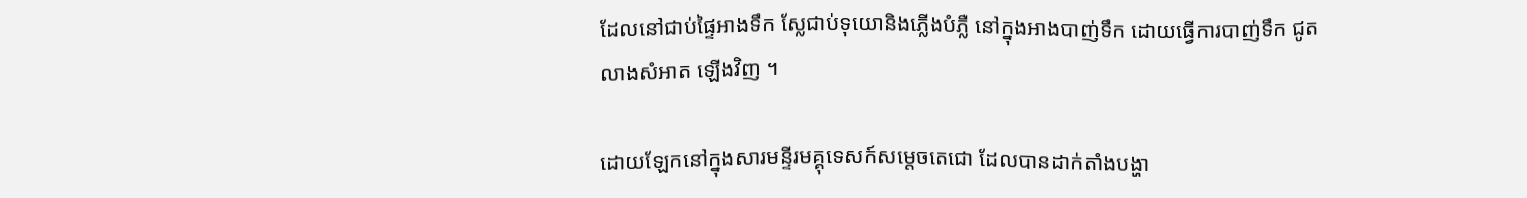ដែលនៅជាប់ផ្ទៃអាងទឹក ស្លែជាប់ទុយោនិងភ្លើងបំភ្លឺ នៅក្នុងអាងបាញ់ទឹក ដោយធ្វើការបាញ់ទឹក ជូតលាងសំអាត ឡើងវិញ ។

ដោយឡែកនៅក្នុងសារមន្ទីរមគ្គុទេសក៍សម្តេចតេជោ ដែលបានដាក់តាំងបង្ហា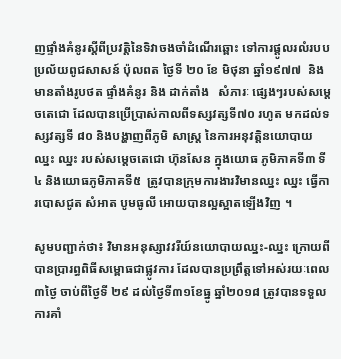ញផ្ទាំងគំនូរស្តីពីប្រវត្តិនៃទិវាចងចាំដំណើរឆ្ពោះ ទៅការផ្តូលរលំរបបប្រល័យពូជសាសន៍ ប៉ុលពត ថ្ងៃទី ២០ ខែ មិថុនា ឆ្នាំ១៩៧៧  និងមានតាំងរូបថត ផ្ទាំងគំនូរ និង ដាក់តាំង   សំភារៈ ផ្សេងៗរបស់សម្តេចតេជោ ដែលបានប្រើប្រាស់កាលពីទស្សវត្សទី៧០ រហូត មកដល់ទស្សវត្សទី ៨០ និងបង្ហាញពីភូមិ សាស្ត្រ នៃការអនុវត្តិនយោបាយឈ្នះ ឈ្នះ របស់សម្តេចតេជោ ហ៊ុនសែន ក្នុងយោធ ភូមិភាគទី៣ ទី៤ និងយោធភូមិភាគទី៥  ត្រូវបានក្រុមការងារវិមានឈ្នះ ឈ្នះ ធ្វើការបោសជូត សំអាត បូមធូលី អោយបានល្អស្អាតឡើងវិញ ។

សូមបញ្ជាក់ថា៖ វិមានអនុស្សាវវរីយ៍នយោបាយឈ្នះ-ឈ្នះ ក្រោយពីបានប្រារព្ធពិធីសម្ពោធជាផ្លូវការ ដែលបានប្រព្រឹត្តទៅអស់រយៈពេល៣ថ្ងៃ ចាប់ពីថ្ងៃទី ២៩ ដល់ថ្ងៃទី៣១ខែធ្នូ ឆ្នាំ២០១៨ ត្រូវបានទទួល ការគាំ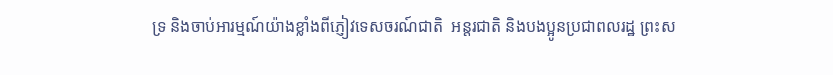ទ្រ និងចាប់អារម្មណ៍យ៉ាងខ្លាំងពីភ្ញៀវទេសចរណ៍ជាតិ  អន្តរជាតិ និងបងប្អូនប្រជាពលរដ្ឋ ព្រះស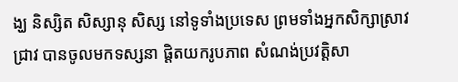ង្ឃ និស្សិត សិស្សានុ សិស្ស នៅទូទាំងប្រទេស ព្រមទាំងអ្នកសិក្សាស្រាវជ្រាវ បានចូលមកទស្សនា ផ្តិតយករូបភាព សំណង់ប្រវត្តិសា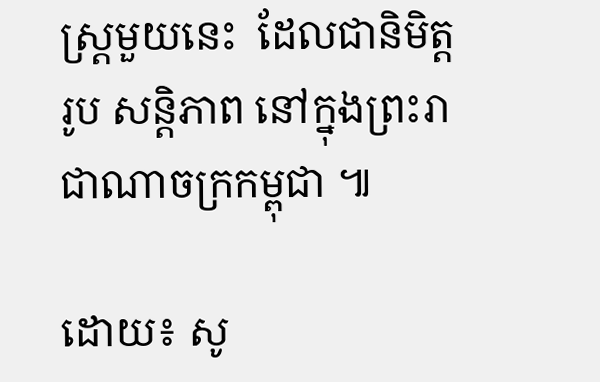ស្ត្រមួយនេះ  ដែលជានិមិត្តរូប សន្តិភាព នៅក្នុងព្រះរាជាណាចក្រកម្ពុជា ៕

ដោយ៖ សូ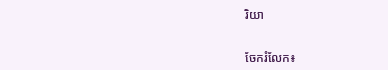រិយា


ចែករំលែក៖